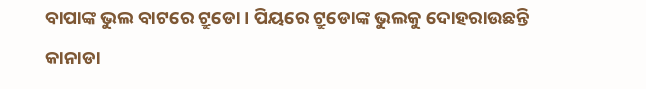ବାପାଙ୍କ ଭୁଲ ବାଟରେ ଟ୍ରୁଡୋ । ପିୟରେ ଟ୍ରୁଡୋଙ୍କ ଭୁଲକୁ ଦୋହରାଉଛନ୍ତି କାନାଡା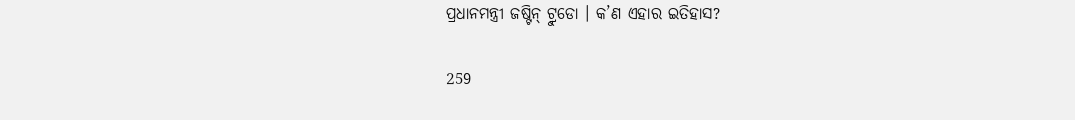ପ୍ରଧାନମନ୍ତ୍ରୀ ଜଷ୍ଟିନ୍ ଟ୍ରୁଡୋ । କ’ଣ ଏହାର ଇତିହାସ?

259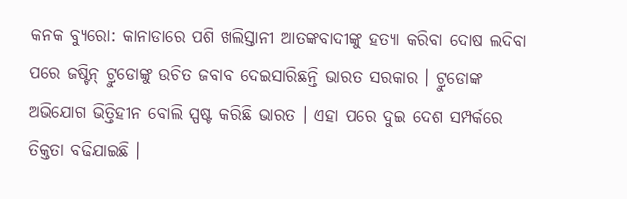କନକ ବ୍ୟୁରୋ: କାନାଡାରେ ପଶି ଖଲିସ୍ତାନୀ ଆତଙ୍କବାଦୀଙ୍କୁ ହତ୍ୟା କରିବା ଦୋଷ ଲଦିବା ପରେ ଜଷ୍ଟିନ୍ ଟ୍ରୁଡୋଙ୍କୁ ଉଚିତ ଜବାବ ଦେଇସାରିଛନ୍ତି ଭାରତ ସରକାର । ଟ୍ରୁଡୋଙ୍କ ଅଭିଯୋଗ ଭିତ୍ତିହୀନ ବୋଲି ସ୍ପଷ୍ଟ କରିଛି ଭାରତ । ଏହା ପରେ ଦୁଇ ଦେଶ ସମ୍ପର୍କରେ ତିକ୍ତତା ବଢିଯାଇଛି ।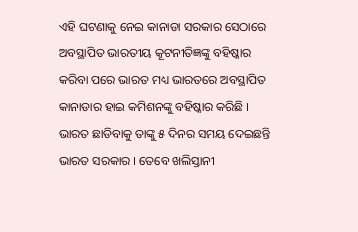ଏହି ଘଟଣାକୁ ନେଇ କାନାଡା ସରକାର ସେଠାରେ ଅବସ୍ଥାପିତ ଭାରତୀୟ କୂଟନୀତିଜ୍ଞଙ୍କୁ ବହିଷ୍କାର କରିବା ପରେ ଭାରତ ମଧ୍ୟ ଭାରତରେ ଅବସ୍ଥାପିତ କାନାଡାର ହାଇ କମିଶନଙ୍କୁ ବହିଷ୍କାର କରିଛି । ଭାରତ ଛାଡିବାକୁ ତାଙ୍କୁ ୫ ଦିନର ସମୟ ଦେଇଛନ୍ତି ଭାରତ ସରକାର । ତେବେ ଖଲିସ୍ତାନୀ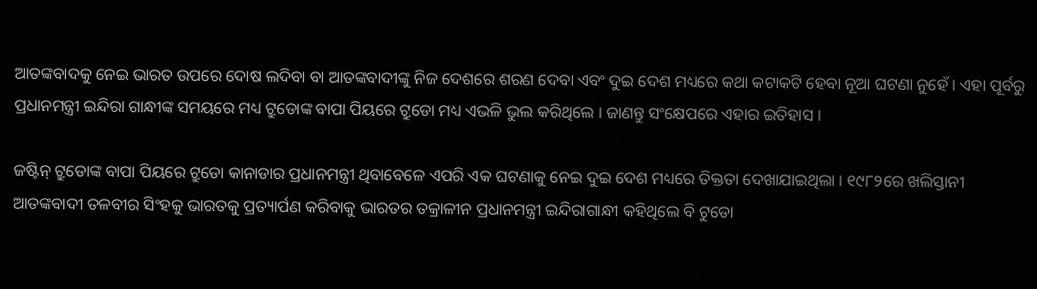ଆତଙ୍କବାଦକୁ ନେଇ ଭାରତ ଉପରେ ଦୋଷ ଲଦିବା ବା ଆତଙ୍କବାଦୀଙ୍କୁ ନିଜ ଦେଶରେ ଶରଣ ଦେବା ଏବଂ ଦୁଇ ଦେଶ ମଧ୍ୟରେ କଥା କଟାକଟି ହେବା ନୂଆ ଘଟଣା ନୁହେଁ । ଏହା ପୂର୍ବରୁ ପ୍ରଧାନମନ୍ତ୍ରୀ ଇନ୍ଦିରା ଗାନ୍ଧୀଙ୍କ ସମୟରେ ମଧ୍ୟ ଟ୍ରୁଡୋଙ୍କ ବାପା ପିୟରେ ଟ୍ରୁଡୋ ମଧ୍ୟ ଏଭଳି ଭୁଲ କରିଥିଲେ । ଜାଣନ୍ତୁ ସଂକ୍ଷେପରେ ଏହାର ଇତିହାସ ।

ଜଷ୍ଟିନ୍ ଟ୍ରୁଡୋଙ୍କ ବାପା ପିୟରେ ଟ୍ରୁଡୋ କାନାଡାର ପ୍ରଧାନମନ୍ତ୍ରୀ ଥିବାବେଳେ ଏପରି ଏକ ଘଟଣାକୁ ନେଇ ଦୁଇ ଦେଶ ମଧ୍ୟରେ ତିକ୍ତତା ଦେଖାଯାଇଥିଲା । ୧୯୮୨ରେ ଖଲିସ୍ତାନୀ ଆତଙ୍କବାଦୀ ତଳବୀର ସିଂହକୁ ଭାରତକୁ ପ୍ରତ୍ୟାର୍ପଣ କରିବାକୁ ଭାରତର ତକ୍ରାଳୀନ ପ୍ରଧାନମନ୍ତ୍ରୀ ଇନ୍ଦିରାଗାନ୍ଧୀ କହିଥିଲେ ବି ଟୁଡୋ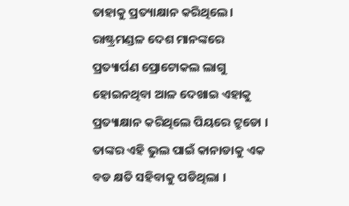ତାହାକୁ ପ୍ରତ୍ୟାକ୍ଷାନ କରିଥିଲେ । ରାଷ୍ଟ୍ରମଣ୍ଡଳ ଦେଶ ମାନଙ୍କରେ ପ୍ରତ୍ୟାର୍ପଣ ପ୍ରୋଟୋକଲ ଲାଗୁ ହୋଇନଥିବା ଆଳ ଦେଖାଇ ଏହାକୁ ପ୍ରତ୍ୟାକ୍ଷାନ କରିଥିଲେ ପିୟରେ ଟ୍ରୁଡୋ । ତାଙ୍କର ଏହି ଭୁଲ ପାଇଁ କାନାଡାକୁ ଏକ ବଡ କ୍ଷତି ସହିବାକୁ ପଡିଥିଲା ।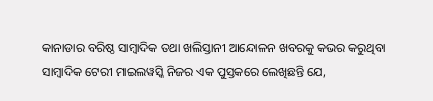କାନାଡାର ବରିଷ୍ଠ ସାମ୍ବାଦିକ ତଥା ଖଲିସ୍ତାନୀ ଆନ୍ଦୋଳନ ଖବରକୁ କଭର କରୁଥିବା ସାମ୍ବାଦିକ ଟେରୀ ମାଇଲୱସ୍କି ନିଜର ଏକ ପୁସ୍ତକରେ ଲେଖିଛନ୍ତି ଯେ,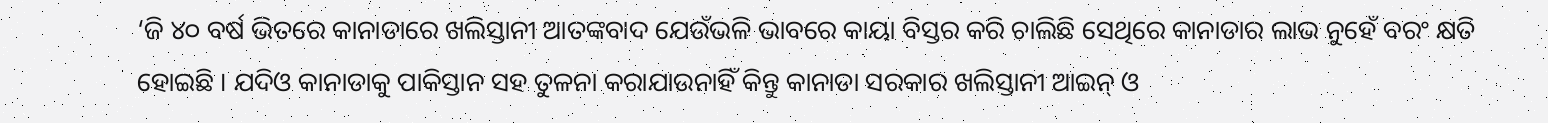‘ଜି ୪୦ ବର୍ଷ ଭିତରେ କାନାଡାରେ ଖଲିସ୍ତାନୀ ଆତଙ୍କବାଦ ଯେଉଁଭଳି ଭାବରେ କାୟା ବିସ୍ତର କରି ଚାଲିଛି ସେଥିରେ କାନାଡାର ଲାଭ ନୁହେଁ ବରଂ କ୍ଷତି ହୋଇଛି । ଯଦିଓ କାନାଡାକୁ ପାକିସ୍ତାନ ସହ ତୁଳନା କରାଯାଉନାହିଁ କିନ୍ତୁ କାନାଡା ସରକାର ଖଲିସ୍ତାନୀ ଆଇନ୍ ଓ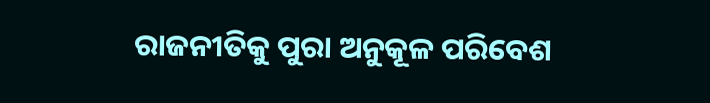ରାଜନୀତିକୁ ପୁରା ଅନୁକୂଳ ପରିବେଶ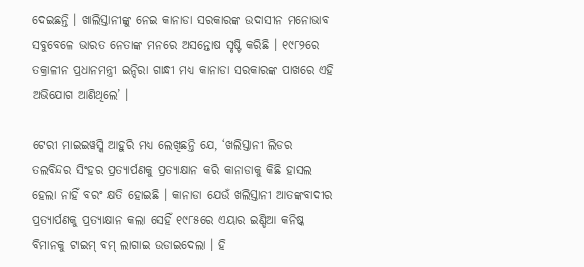ଦେଇଛନ୍ତି । ଖାଲିସ୍ତାନୀଙ୍କୁ ନେଇ କାନାଡା ସରକାରଙ୍କ ଉଦାସୀନ ମନୋଭାବ ସବୁବେଳେ ଭାରତ ନେତାଙ୍କ ମନରେ ଅସନ୍ତୋଷ ସୃଷ୍ଟି କରିଛି । ୧୯୮୨ରେ ତକ୍ରାଳୀନ ପ୍ରଧାନମନ୍ତ୍ରୀ ଇନ୍ଦିରା ଗାନ୍ଧୀ ମଧ୍ୟ କାନାଡା ସରକାରଙ୍କ ପାଖରେ ଏହି ଅଭିଯୋଗ ଆଣିଥିଲେ’ ।

ଟେରୀ ମାଇଇୱସ୍କି ଆହୁରି ମଧ୍ୟ ଲେଖିଛନ୍ତି ଯେ, ‘ଖଲିସ୍ତାନୀ ଲିଡର ତଲବିନ୍ଦର ସିଂହର ପ୍ରତ୍ୟାର୍ପଣକୁ ପ୍ରତ୍ୟାକ୍ଷାନ କରି କାନାଡାକୁ କିଛି ହାସଲ ହେଲା ନାହିଁ ବରଂ କ୍ଷତି ହୋଇଛି । କାନାଡା ଯେଉଁ ଖଲିସ୍ତାନୀ ଆତଙ୍କବାଦୀର ପ୍ରତ୍ୟାର୍ପଣକୁ ପ୍ରତ୍ୟାକ୍ଷାନ କଲା ସେହିଁ ୧୯୮୫ରେ ଏୟାର ଇଣ୍ଡିଆ କନିଷ୍କ ବିମାନକୁ ଟାଇମ୍ ବମ୍ ଲାଗାଇ ଉଡାଇଦେଲା । ହି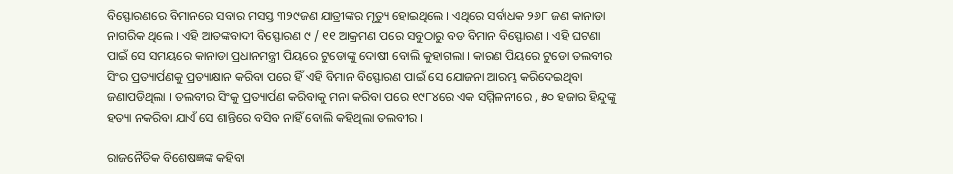ବିସ୍ଫୋରଣରେ ବିମାନରେ ସବାର ମସସ୍ତ ୩୨୯ଜଣ ଯାତ୍ରୀଙ୍କର ମୃତ୍ୟୁ ହୋଇଥିଲେ । ଏଥିରେ ସର୍ବାଧକ ୨୬୮ ଜଣ କାନାଡା ନାଗରିକ ଥିଲେ । ଏହି ଆତଙ୍କବାଦୀ ବିସ୍ଫୋରଣ ୯ / ୧୧ ଆକ୍ରମଣ ପରେ ସବୁଠାରୁ ବଡ ବିମାନ ବିସ୍ଫୋରଣ । ଏହି ଘଟଣା ପାଇଁ ସେ ସମୟରେ କାନାଡା ପ୍ରଧାନମନ୍ତ୍ରୀ ପିୟରେ ଟୁଡୋଙ୍କୁ ଦୋଷୀ ବୋଲି କୁହାଗଲା । କାରଣ ପିୟରେ ଟୁଡୋ ତଲବୀର ସିଂର ପ୍ରତ୍ୟାର୍ପଣକୁ ପ୍ରତ୍ୟାକ୍ଷାନ କରିବା ପରେ ହିଁ ଏହି ବିମାନ ବିସ୍ଫୋରଣ ପାଇଁ ସେ ଯୋଜନା ଆରମ୍ଭ କରିଦେଇଥିବା ଜଣାପଡିଥିଲା । ତଲବୀର ସିଂକୁ ପ୍ରତ୍ୟାର୍ପଣ କରିବାକୁ ମନା କରିବା ପରେ ୧୯୮୪ରେ ଏକ ସମ୍ମିଳନୀରେ , ୫୦ ହଜାର ହିନ୍ଦୁଙ୍କୁ ହତ୍ୟା ନକରିବା ଯାଏଁ ସେ ଶାନ୍ତିରେ ବସିବ ନାହିଁ ବୋଲି କହିଥିଲା ତଲବୀର ।

ରାଜନୈତିକ ବିଶେଷଜ୍ଞଙ୍କ କହିବା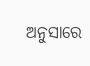ଅନୁସାରେ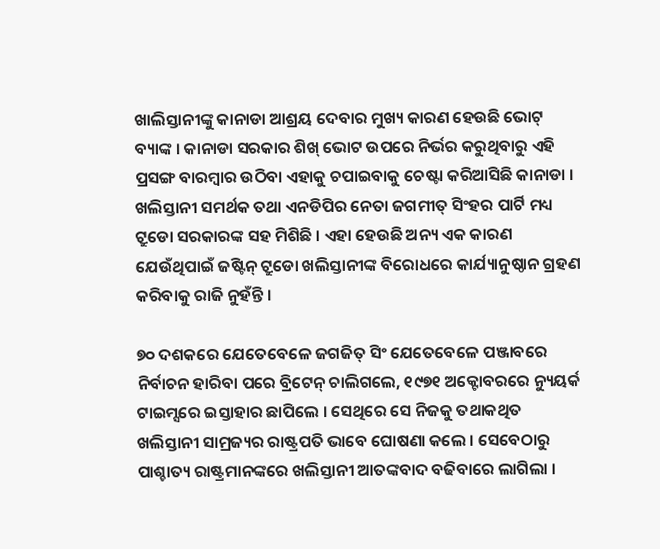ଖାଲିସ୍ତାନୀଙ୍କୁ କାନାଡା ଆଶ୍ରୟ ଦେବାର ମୁଖ୍ୟ କାରଣ ହେଉଛି ଭୋଟ୍ ବ୍ୟାଙ୍କ । କାନାଡା ସରକାର ଶିଖ୍ ଭୋଟ ଉପରେ ନିର୍ଭର କରୁଥିବାରୁ ଏହି ପ୍ରସଙ୍ଗ ବାରମ୍ବାର ଉଠିବା ଏହାକୁ ଚପାଇବାକୁ ଚେଷ୍ଟା କରିଆସିଛି କାନାଡା । ଖଲିସ୍ତାନୀ ସମର୍ଥକ ତଥା ଏନଡିପିର ନେତା ଜଗମୀତ୍ ସିଂହର ପାର୍ଟି ମଧ୍ୟ ଟ୍ରୁଡୋ ସରକାରଙ୍କ ସହ ମିଶିଛି । ଏହା ହେଉଛି ଅନ୍ୟ ଏକ କାରଣ ଯେଉଁଥିପାଇଁ ଜଷ୍ଟିନ୍ ଟ୍ରୁଡୋ ଖଲିସ୍ତାନୀଙ୍କ ବିରୋଧରେ କାର୍ଯ୍ୟାନୁଷ୍ଠାନ ଗ୍ରହଣ କରିବାକୁ ରାଜି ନୁହଁନ୍ତି ।

୭୦ ଦଶକରେ ଯେତେବେଳେ ଜଗଜିତ୍ ସିଂ ଯେତେବେଳେ ପଞ୍ଜାବରେ ନିର୍ବାଚନ ହାରିବା ପରେ ବ୍ରିଟେନ୍ ଚାଲିଗଲେ, ୧୯୭୧ ଅକ୍ଟୋବରରେ ନ୍ୟୁୟର୍କ ଟାଇମ୍ସରେ ଇସ୍ତାହାର ଛାପିଲେ । ସେଥିରେ ସେ ନିଜକୁ ତଥାକଥିତ ଖଲିସ୍ତାନୀ ସାମ୍ରଜ୍ୟର ରାଷ୍ଟ୍ରପତି ଭାବେ ଘୋଷଣା କଲେ । ସେବେଠାରୁ ପାଶ୍ଚାତ୍ୟ ରାଷ୍ଟ୍ରମାନଙ୍କରେ ଖଲିସ୍ତାନୀ ଆତଙ୍କବାଦ ବଢିବାରେ ଲାଗିଲା ।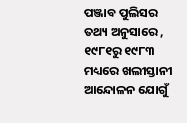ପଞ୍ଜାବ ପୁଲିସର ତଥ୍ୟ ଅନୁସାରେ , ୧୯୮୧ରୁ ୧୯୮୩ ମଧ୍ୟରେ ଖଲୀସ୍ତାନୀ ଆନ୍ଦୋଳନ ଯୋଗୁଁ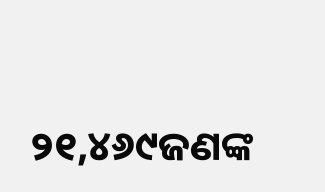୨୧,୪୬୯ଜଣଙ୍କ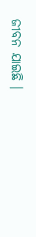ଜୀବନ ଯାଇଛି ।